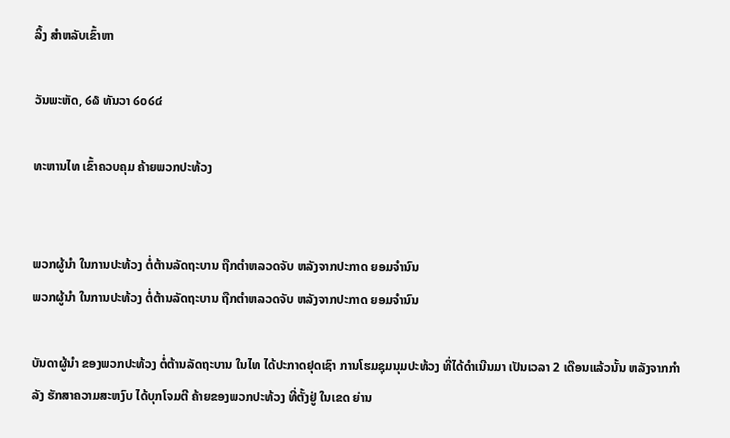ລິ້ງ ສຳຫລັບເຂົ້າຫາ

ວັນພະຫັດ, ໒໖ ທັນວາ ໒໐໒໔

ທະຫານໄທ ເຂົ້າຄວບຄຸມ ຄ້າຍພວກປະທ້ວງ


ພວກຜູ້ນຳ ໃນການປະທ້ວງ ຕໍ່ຕ້ານລັດຖະບານ ຖືກຕຳຫລວດຈັບ ຫລັງຈາກປະກາດ ຍອມຈຳນົນ
ພວກຜູ້ນຳ ໃນການປະທ້ວງ ຕໍ່ຕ້ານລັດຖະບານ ຖືກຕຳຫລວດຈັບ ຫລັງຈາກປະກາດ ຍອມຈຳນົນ

ບັນດາຜູ້ນຳ ຂອງພວກປະທ້ວງ ຕໍ່ຕ້ານລັດຖະບານ ໃນໄທ ໄດ້ປະກາດຢຸດເຊົາ ການໂຮມຊຸມນຸມປະທ້ວງ ທີ່ໄດ້ດຳເນີນມາ ເປັນເວລາ 2 ເດືອນແລ້ວນັ້ນ ຫລັງຈາກກຳລັງ ຮັກສາຄວາມສະຫງົບ ໄດ້ບຸກໂຈມຕີ ຄ້າຍຂອງພວກປະທ້ວງ ທີ່ຕັ້ງຢູ່ ໃນເຂດ ຍ່ານ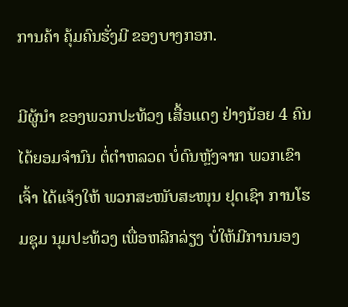ການຄ້າ ຄຸ້ມຄົນຮັ່ງມີ ຂອງບາງກອກ.

ມີຜູ້ນຳ ຂອງພວກປະທ້ວງ ເສື້ອແດງ ຢ່າງນ້ອຍ 4 ຄົນ ໄດ້ຍອມຈຳນົນ ຕໍ່ຕຳຫລວດ ບໍ່ດົນຫຼັງຈາກ ພວກເຂົາເຈົ້າ ໄດ້ແຈ້ງໃຫ້ ພວກສະໜັບສະໜຸນ ຢຸດເຊົາ ການໂຮມຊຸມ ນຸມປະທ້ວງ ເພື່ອຫລີກລ່ຽງ ບໍ່ໃຫ້ມີການນອງ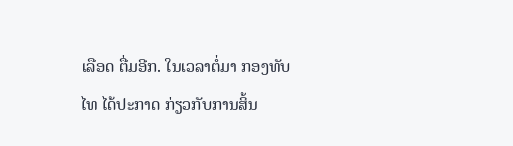ເລືອດ ຕື່ມອີກ. ໃນເວລາຕໍ່ມາ ກອງທັບໄທ ໄດ້ປະກາດ ກ່ຽວກັບການສິ້ນ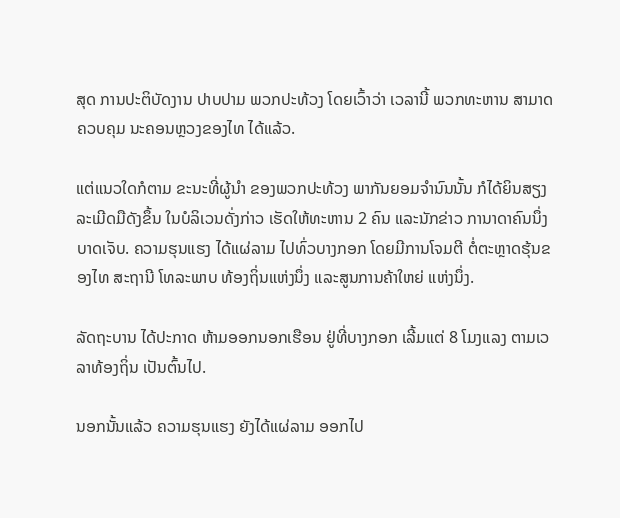ສຸດ ການປະຕິບັດງານ ປາບປາມ ພວກປະທ້ວງ ໂດຍເວົ້າວ່າ ເວລານີ້ ພວກທະຫານ ສາມາດຄວບຄຸມ ນະຄອນຫຼວງຂອງໄທ ໄດ້ແລ້ວ.

ແຕ່ແນວໃດກໍຕາມ ຂະນະທີ່ຜູ້ນຳ ຂອງພວກປະທ້ວງ ພາກັນຍອມຈຳນົນນັ້ນ ກໍໄດ້ຍິນສຽງ ລະເມີດມືດັງຂຶ້ນ ໃນບໍລິເວນດັ່ງກ່າວ ເຮັດໃຫ້ທະຫານ 2 ຄົນ ແລະນັກຂ່າວ ການາດາຄົນນຶ່ງ ບາດເຈັບ. ຄວາມຮຸນແຮງ ໄດ້ແຜ່ລາມ ໄປທົ່ວບາງກອກ ໂດຍມີການໂຈມຕີ ຕໍ່ຕະຫຼາດຮຸ້ນຂອງໄທ ສະຖານີ ໂທລະພາບ ທ້ອງຖິ່ນແຫ່ງນຶ່ງ ແລະສູນການຄ້າໃຫຍ່ ແຫ່ງນຶ່ງ.

ລັດຖະບານ ໄດ້ປະກາດ ຫ້າມອອກນອກເຮືອນ ຢູ່ທີ່ບາງກອກ ເລີ້ມແຕ່ 8 ໂມງແລງ ຕາມເວລາທ້ອງຖິ່ນ ເປັນຕົ້ນໄປ.

ນອກນັ້ນແລ້ວ ຄວາມຮຸນແຮງ ຍັງໄດ້ແຜ່ລາມ ອອກໄປ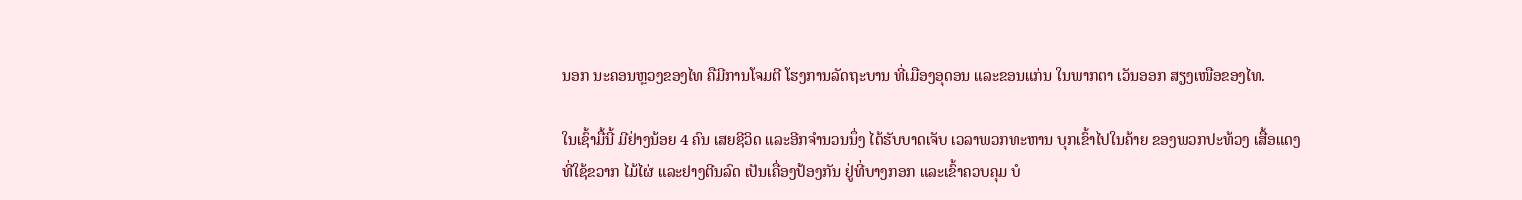ນອກ ນະຄອນຫຼວງຂອງໄທ ຄືມີການໂຈມຕີ ໂຮງການລັດຖະບານ ທີ່ເມືອງອຸດອນ ແລະຂອນແກ່ນ ໃນພາກຕາ ເວັນອອກ ສຽງເໜືອຂອງໄທ.

ໃນເຊົ້າມື້ນີ້ ມີຢ່າງນ້ອຍ 4 ຄົນ ເສຍຊີວິດ ແລະອີກຈຳນວນນຶ່ງ ໄດ້ຮັບບາດເຈັບ ເວລາພວກທະຫານ ບຸກເຂົ້າໄປໃນຄ້າຍ ຂອງພວກປະທ້ວງ ເສື້ອແດງ ທີ່ໃຊ້ຂວາກ ໄມ້ໄຜ່ ແລະຢາງຕີນລົດ ເປັນເຄື່ອງປ້ອງກັນ ຢູ່ທີ່ບາງກອກ ແລະເຂົ້າຄວບຄຸມ ບໍ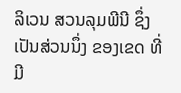ລິເວນ ສວນລຸມພີນີ ຊຶ່ງເປັນສ່ວນນຶ່ງ ຂອງເຂດ ທີ່ມີ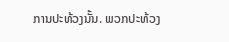ການປະທ້ວງນັ້ນ. ພວກປະທ້ວງ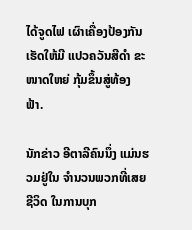ໄດ້ຈູດໄຟ ເຜົາເຄື່ອງປ້ອງກັນ ເຮັດໃຫ້ມີ ແປວຄວັນສີດຳ ຂະໜາດໃຫຍ່ ກຸ້ມຂຶ້ນສູ່ທ້ອງຟ້າ.

ນັກຂ່າວ ອີຕາລີຄົນນຶ່ງ ແມ່ນຮວມຢູ່ໃນ ຈຳນວນພວກທີ່ເສຍຊີວິດ ໃນການບຸກ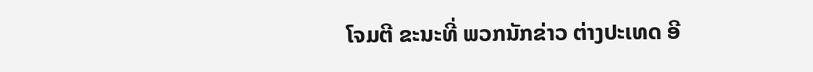ໂຈມຕີ ຂະນະທີ່ ພວກນັກຂ່າວ ຕ່າງປະເທດ ອີ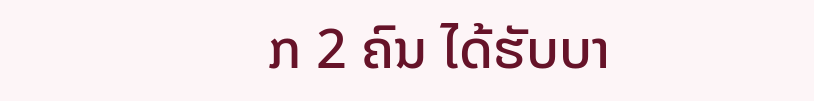ກ 2 ຄົນ ໄດ້ຮັບບາ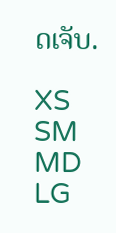ດເຈັບ.

XS
SM
MD
LG